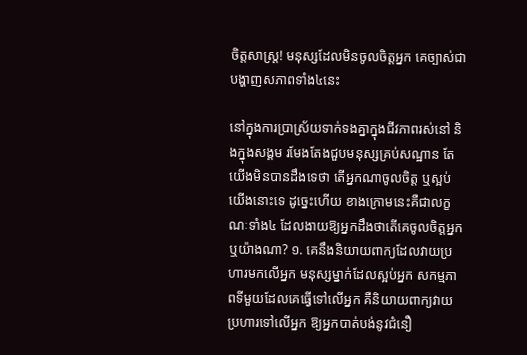ចិត្តសាស្ត្រ! មនុស្សដែលមិនចូលចិត្តអ្នក គេច្បាស់ជាបង្ហាញសភាពទាំង៤នេះ

នៅក្នុងការប្រាស្រ័យទាក់ទងគ្នាក្នុងជីវភាពរស់នៅ និងក្នុងសង្គម រមែងតែងជួបមនុស្សគ្រប់សណ្ឋាន តែយើងមិនបានដឹងទេថា តើអ្នកណាចូលចិត្ត ឬស្អប់យើងនោះទេ ដូច្នេះហើយ ខាងក្រោមនេះគឺជាលក្ខណៈទាំង៤ ដែលងាយឱ្យអ្នកដឹងថាតើគេចូលចិត្តអ្នកឬយ៉ាងណា? ១. គេនឹងនិយាយពាក្យដែលវាយប្រហារមកលើអ្នក មនុស្សម្នាក់ដែលស្អប់អ្នក សកម្មភាពទីមួយដែលគេធ្វើទៅលើអ្នក គឺនិយាយពាក្យវាយប្រហារទៅលើអ្នក ឱ្យអ្នកបាត់បង់នូវជំនឿ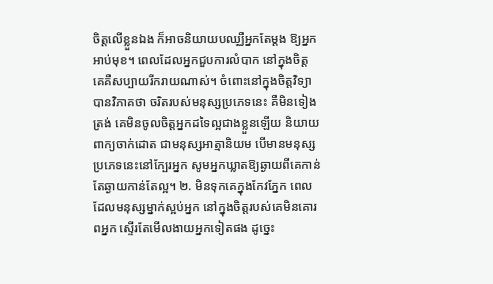ចិត្តលើខ្លួនឯង ក៏អាចនិយាយបឈ្ឈឺអ្នកតែម្តង ឱ្យអ្នកអាប់មុខ។ ពេលដែលអ្នកជួបការលំបាក នៅក្នុងចិត្ត គេគឺសប្បាយរីករាយណាស់។ ចំពោះនៅក្នុងចិត្តវិទ្យាបានវិភាគថា ចរិតរបស់មនុស្សប្រភេទនេះ គឺមិនទៀងត្រង់ គេមិនចូលចិត្តអ្នកដទៃល្អជាងខ្លួនឡើយ និយាយពាក្យចាក់ដោត ជាមនុស្សអាត្មានិយម បើមានមនុស្សប្រភេទនេះនៅក្បែរអ្នក សូមអ្នកឃ្លាតឱ្យឆ្ងាយពីគេកាន់តែឆ្ងាយកាន់តែល្អ។ ២. មិនទុកគេក្នុងកែវភ្នែក ពេលដែលមនុស្សម្នាក់ស្អប់អ្នក នៅក្នុងចិត្តរបស់គេមិនគោរពអ្នក ស្ទើរតែមើលងាយអ្នកទៀតផង ដូច្នេះ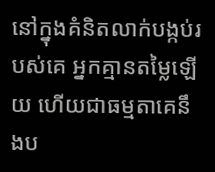នៅក្នុងគំនិតលាក់បង្កប់របស់គេ អ្នកគ្មានតម្លៃឡើយ ហើយជាធម្មតាគេនឹងប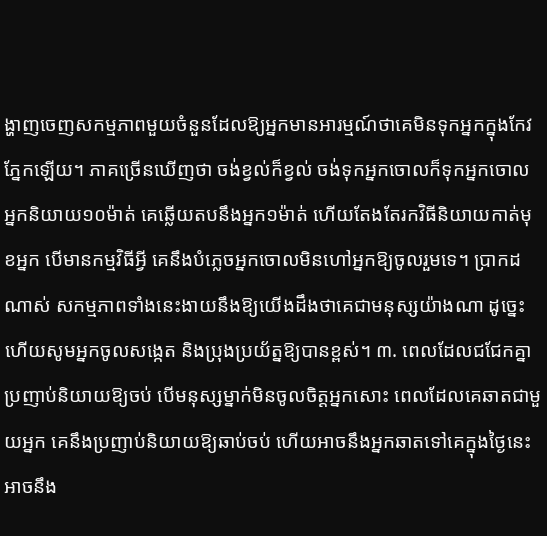ង្ហាញចេញសកម្មភាពមួយចំនួនដែលឱ្យអ្នកមានអារម្មណ៍ថាគេមិនទុកអ្នកក្នុងកែវភ្នែកឡើយ។ ភាគច្រើនឃើញថា ចង់ខ្វល់ក៏ខ្វល់ ចង់ទុកអ្នកចោលក៏ទុកអ្នកចោល អ្នកនិយាយ១០ម៉ាត់ គេឆ្លើយតបនឹងអ្នក១ម៉ាត់ ហើយតែងតែរកវិធីនិយាយកាត់មុខអ្នក បើមានកម្មវិធីអ្វី គេនឹងបំភ្លេចអ្នកចោលមិនហៅអ្នកឱ្យចូលរួមទេ។ ប្រាកដណាស់ សកម្មភាពទាំងនេះងាយនឹងឱ្យយើងដឹងថាគេជាមនុស្សយ៉ាងណា ដូច្នេះហើយសូមអ្នកចូលសង្កេត និងប្រុងប្រយ័ត្នឱ្យបានខ្ពស់។ ៣. ពេលដែលជជែកគ្នាប្រញាប់និយាយឱ្យចប់ បើមនុស្សម្នាក់មិនចូលចិត្តអ្នកសោះ ពេលដែលគេឆាតជាមួយអ្នក គេនឹងប្រញាប់និយាយឱ្យឆាប់ចប់ ហើយអាចនឹងអ្នកឆាតទៅគេក្នុងថ្ងៃនេះ អាចនឹង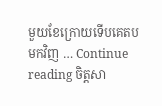មួយខែក្រោយទើបគេតបមកវិញ … Continue reading ចិត្តសា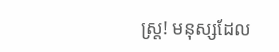ស្ត្រ! មនុស្សដែល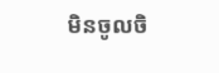មិនចូលចិ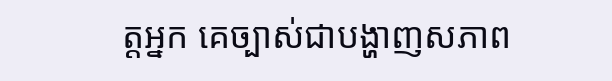ត្តអ្នក គេច្បាស់ជាបង្ហាញសភាព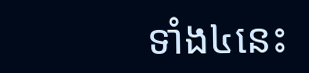ទាំង៤នេះ